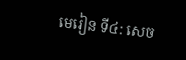មេរៀន ទី៤: សេច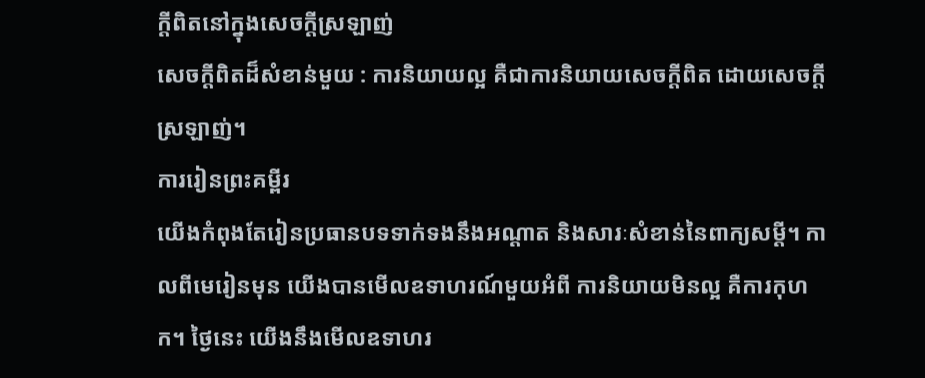ក្ដីពិតនៅក្នុងសេចក្ដីស្រឡាញ់
សេចក្ដីពិតដ៏សំខាន់មួយ : ការនិយាយល្អ គឺជាការនិយាយសេចក្ដីពិត ដោយសេចក្ដីស្រឡាញ់។
ការរៀនព្រះគម្ពីរ
យើងកំពុងតែរៀនប្រធានបទទាក់ទងនឹងអណ្ដាត និងសារៈសំខាន់នៃពាក្យសម្ដី។ កាលពីមេរៀនមុន យើងបានមើលឧទាហរណ៍មួយអំពី ការនិយាយមិនល្អ គឺការកុហក។ ថ្ងៃនេះ យើងនឹងមើលឧទាហរ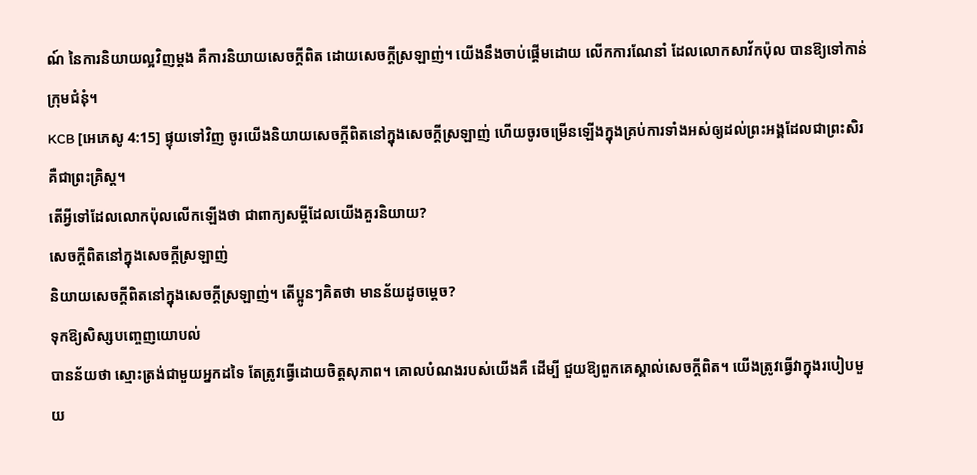ណ៍ នៃការនិយាយល្អវិញម្ដង គឺការនិយាយសេចក្ដីពិត ដោយសេចក្ដីស្រឡាញ់។ យើងនឹងចាប់ផ្ដើមដោយ លើកការណែនាំ ដែលលោកសាវ័កប៉ុល បានឱ្យទៅកាន់ក្រុមជំនុំ។
KCB [អេភេសូ 4:15] ផ្ទុយទៅវិញ ចូរយើងនិយាយសេចក្ដីពិតនៅក្នុងសេចក្ដីស្រឡាញ់ ហើយចូរចម្រើនឡើងក្នុងគ្រប់ការទាំងអស់ឲ្យដល់ព្រះអង្គដែលជាព្រះសិរ គឺជាព្រះគ្រិស្ដ។
តើអ្វីទៅដែលលោកប៉ុលលើកឡើងថា ជាពាក្យសម្ដីដែលយើងគួរនិយាយ?
សេចក្ដីពិតនៅក្នុងសេចក្ដីស្រឡាញ់
និយាយសេចក្ដីពិតនៅក្នុងសេចក្ដីស្រឡាញ់។ តើប្អូនៗគិតថា មានន័យដូចម្ដេច?
ទុកឱ្យសិស្សបញ្ចេញយោបល់
បានន័យថា ស្មោះត្រង់ជាមួយអ្នកដទៃ តែត្រូវធ្វើដោយចិត្តសុភាព។ គោលបំណងរបស់យើងគឺ ដើម្បី ជួយឱ្យពួកគេស្គាល់សេចក្ដីពិត។ យើងត្រូវធ្វើវាក្នុងរបៀបមួយ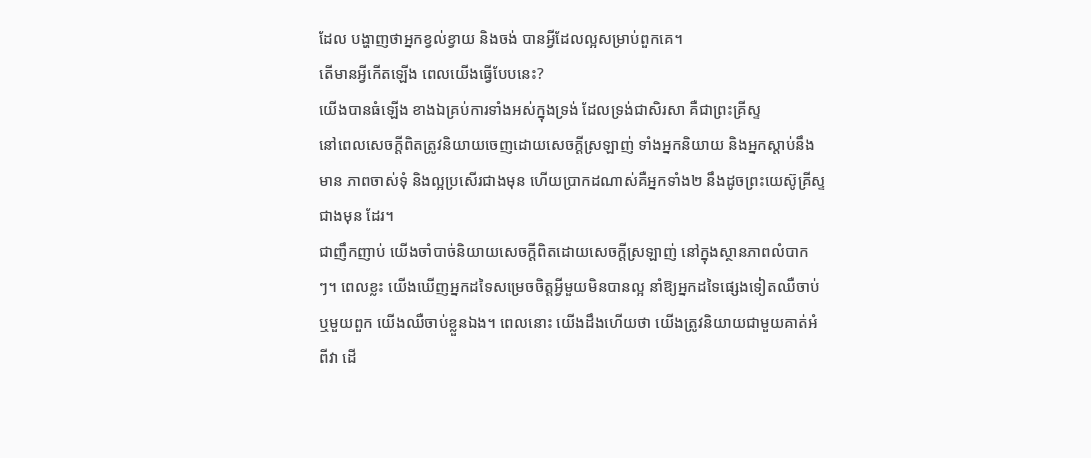ដែល បង្ហាញថាអ្នកខ្វល់ខ្វាយ និងចង់ បានអ្វីដែលល្អសម្រាប់ពួកគេ។
តើមានអ្វីកើតឡើង ពេលយើងធ្វើបែបនេះ?
យើងបានធំឡើង ខាងឯគ្រប់ការទាំងអស់ក្នុងទ្រង់ ដែលទ្រង់ជាសិរសា គឺជាព្រះគ្រីស្ទ
នៅពេលសេចក្ដីពិតត្រូវនិយាយចេញដោយសេចក្ដីស្រឡាញ់ ទាំងអ្នកនិយាយ និងអ្នកស្ដាប់នឹងមាន ភាពចាស់ទុំ និងល្អប្រសើរជាងមុន ហើយប្រាកដណាស់គឺអ្នកទាំង២ នឹងដូចព្រះយេស៊ូគ្រីស្ទជាងមុន ដែរ។
ជាញឹកញាប់ យើងចាំបាច់និយាយសេចក្ដីពិតដោយសេចក្ដីស្រឡាញ់ នៅក្នុងស្ថានភាពលំបាកៗ។ ពេលខ្លះ យើងឃើញអ្នកដទៃសម្រេចចិត្តអ្វីមួយមិនបានល្អ នាំឱ្យអ្នកដទៃផ្សេងទៀតឈឺចាប់ ឬមួយពួក យើងឈឺចាប់ខ្លួនឯង។ ពេលនោះ យើងដឹងហើយថា យើងត្រូវនិយាយជាមួយគាត់អំពីវា ដើ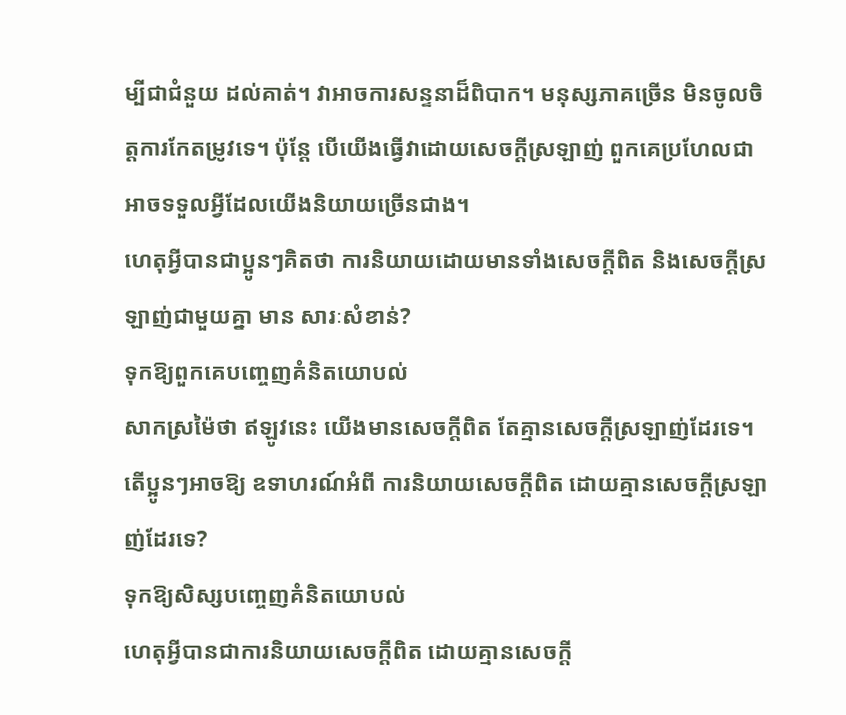ម្បីជាជំនួយ ដល់គាត់។ វាអាចការសន្ទនាដ៏ពិបាក។ មនុស្សភាគច្រើន មិនចូលចិត្តការកែតម្រូវទេ។ ប៉ុន្តែ បើយើងធ្វើវាដោយសេចក្ដីស្រឡាញ់ ពួកគេប្រហែលជាអាចទទួលអ្វីដែលយើងនិយាយច្រើនជាង។
ហេតុអ្វីបានជាប្អូនៗគិតថា ការនិយាយដោយមានទាំងសេចក្ដីពិត និងសេចក្ដីស្រឡាញ់ជាមួយគ្នា មាន សារៈសំខាន់?
ទុកឱ្យពួកគេបញ្ចេញគំនិតយោបល់
សាកស្រម៉ៃថា ឥឡូវនេះ យើងមានសេចក្ដីពិត តែគ្មានសេចក្ដីស្រឡាញ់ដែរទេ។ តើប្អូនៗអាចឱ្យ ឧទាហរណ៍អំពី ការនិយាយសេចក្ដីពិត ដោយគ្មានសេចក្ដីស្រឡាញ់ដែរទេ?
ទុកឱ្យសិស្សបញ្ចេញគំនិតយោបល់
ហេតុអ្វីបានជាការនិយាយសេចក្ដីពិត ដោយគ្មានសេចក្ដី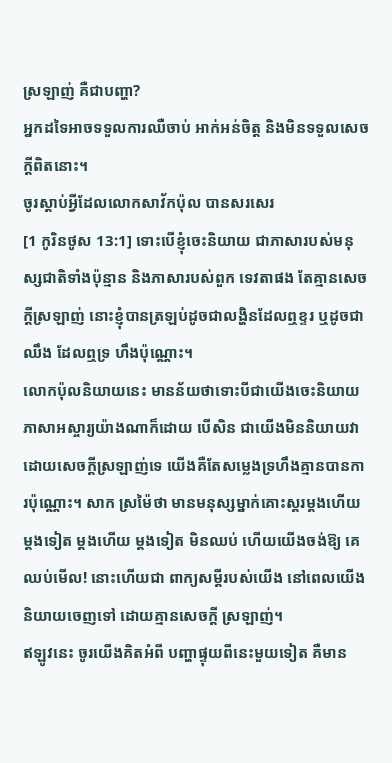ស្រឡាញ់ គឺជាបញ្ហា?
អ្នកដទៃអាចទទួលការឈឺចាប់ អាក់អន់ចិត្ត និងមិនទទួលសេចក្ដីពិតនោះ។
ចូរស្ដាប់អ្វីដែលលោកសាវ័កប៉ុល បានសរសេរ
[1 កូរិនថូស 13:1] ទោះបើខ្ញុំចេះនិយាយ ជាភាសារបស់មនុស្សជាតិទាំងប៉ុន្មាន និងភាសារបស់ពួក ទេវតាផង តែគ្មានសេចក្តីស្រឡាញ់ នោះខ្ញុំបានត្រឡប់ដូចជាលង្ហិនដែលឮខ្ទរ ឬដូចជាឈឹង ដែលឮទ្រ ហឹងប៉ុណ្ណោះ។
លោកប៉ុលនិយាយនេះ មានន័យថាទោះបីជាយើងចេះនិយាយភាសាអស្ចារ្យយ៉ាងណាក៏ដោយ បើសិន ជាយើងមិននិយាយវាដោយសេចក្ដីស្រឡាញ់ទេ យើងគឺតែសម្លេងទ្រហឹងគ្មានបានការប៉ុណ្ណោះ។ សាក ស្រម៉ៃថា មានមនុស្សម្នាក់គោះស្គរម្ដងហើយ ម្ដងទៀត ម្ដងហើយ ម្ដងទៀត មិនឈប់ ហើយយើងចង់ឱ្យ គេឈប់មើល! នោះហើយជា ពាក្យសម្ដីរបស់យើង នៅពេលយើងនិយាយចេញទៅ ដោយគ្មានសេចក្ដី ស្រឡាញ់។
ឥឡូវនេះ ចូរយើងគិតអំពី បញ្ហាផ្ទុយពីនេះមួយទៀត គឺមាន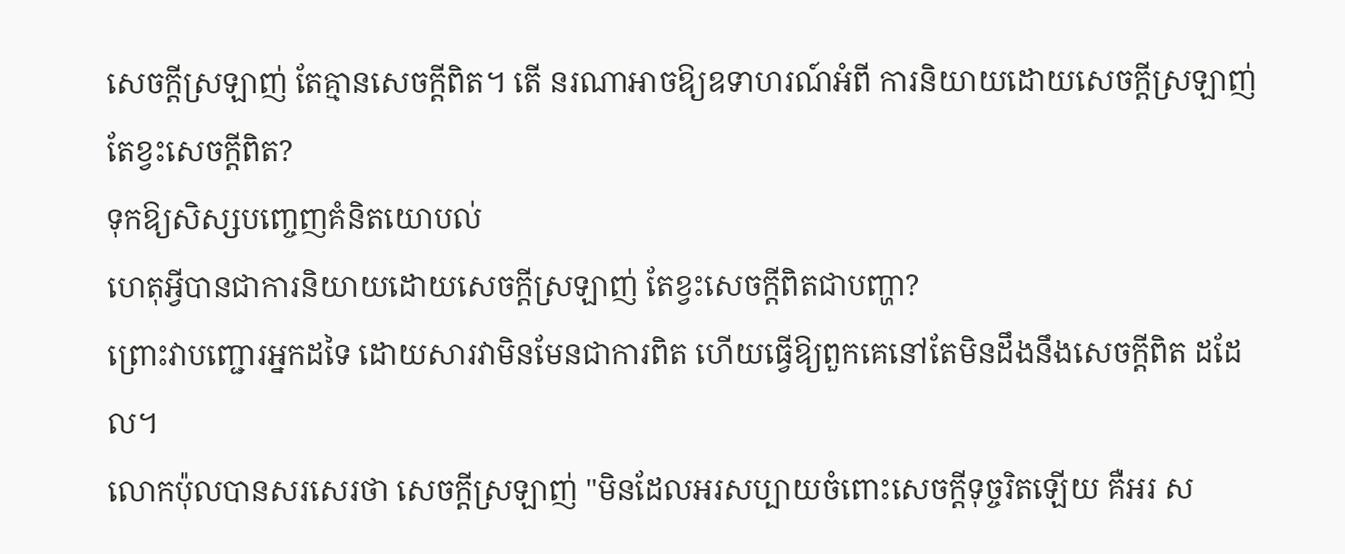សេចក្ដីស្រឡាញ់ តែគ្មានសេចក្ដីពិត។ តើ នរណាអាចឱ្យឧទាហរណ៍អំពី ការនិយាយដោយសេចក្ដីស្រឡាញ់ តែខ្វះសេចក្ដីពិត?
ទុកឱ្យសិស្សបញ្ចេញគំនិតយោបល់
ហេតុអ្វីបានជាការនិយាយដោយសេចក្ដីស្រឡាញ់ តែខ្វះសេចក្ដីពិតជាបញ្ហា?
ព្រោះវាបញ្ជោរអ្នកដទៃ ដោយសារវាមិនមែនជាការពិត ហើយធ្វើឱ្យពួកគេនៅតែមិនដឹងនឹងសេចក្ដីពិត ដដែល។
លោកប៉ុលបានសរសេរថា សេចក្ដីស្រឡាញ់ "មិនដែលអរសប្បាយចំពោះសេចក្តីទុច្ចរិតឡើយ គឺអរ ស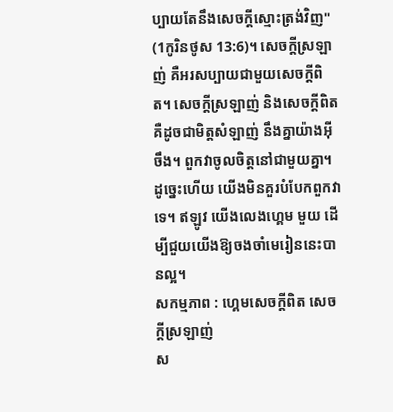ប្បាយតែនឹងសេចក្តីស្មោះត្រង់វិញ" (1កូរិនថូស 13:6)។ សេចក្ដីស្រឡាញ់ គឺអរសប្បាយជាមួយសេចក្ដីពិត។ សេចក្ដីស្រឡាញ់ និងសេចក្ដីពិត គឺដូចជាមិត្តសំឡាញ់ នឹងគ្នាយ៉ាងអ៊ី ចឹង។ ពួកវាចូលចិត្តនៅជាមួយគ្នា។ ដូច្នេះហើយ យើងមិនគួរបំបែកពួកវាទេ។ ឥឡូវ យើងលេងហ្គេម មួយ ដើម្បីជួយយើងឱ្យចងចាំមេរៀននេះបានល្អ។
សកម្មភាព : ហ្គេមសេចក្ដីពិត សេចក្ដីស្រឡាញ់
ស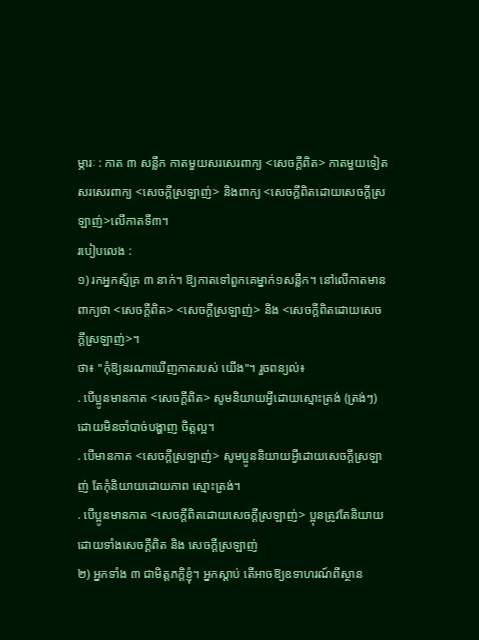ម្ភារៈ : កាត ៣ សន្លឹក កាតមួយសរសេរពាក្យ <សេចក្ដីពិត> កាតមួយទៀតសរសេរពាក្យ <សេចក្ដីស្រឡាញ់> និងពាក្យ <សេចក្ដីពិតដោយសេចក្ដីស្រឡាញ់>លើកាតទី៣។
របៀបលេង :
១) រកអ្នកស្ម័គ្រ ៣ នាក់។ ឱ្យកាតទៅពួកគេម្នាក់១សន្លឹក។ នៅលើកាតមានពាក្យថា <សេចក្ដីពិត> <សេចក្ដីស្រឡាញ់> និង <សេចក្ដីពិតដោយសេចក្ដីស្រឡាញ់>។
ថា៖ "កុំឱ្យនរណាឃើញកាតរបស់ យើង"។ រួចពន្យល់៖
. បើប្អូនមានកាត <សេចក្ដីពិត> សូមនិយាយអ្វីដោយស្មោះត្រង់ (ត្រង់ៗ) ដោយមិនចាំបាច់បង្ហាញ ចិត្តល្អ។
. បើមានកាត <សេចក្ដីស្រឡាញ់> សូមប្អូននិយាយអ្វីដោយសេចក្ដីស្រឡាញ់ តែកុំនិយាយដោយភាព ស្មោះត្រង់។
. បើប្អូនមានកាត <សេចក្ដីពិតដោយសេចក្ដីស្រឡាញ់> ប្អុនត្រូវតែនិយាយដោយទាំងសេចក្ដីពិត និង សេចក្ដីស្រឡាញ់
២) អ្នកទាំង ៣ ជាមិត្តភក្តិខ្ញុំ។ អ្នកស្ដាប់ តើអាចឱ្យឧទាហរណ៍ពីស្ថាន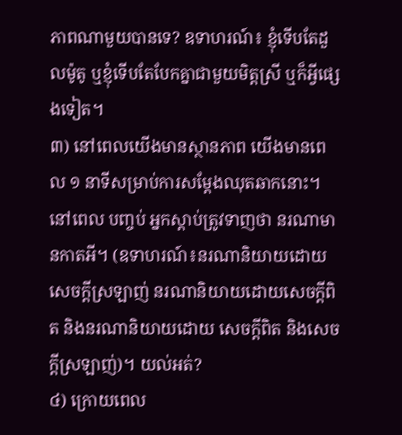ភាពណាមួយបានទេ? ឧទាហរណ៍៖ ខ្ញុំទើបតែដួលម៉ូតូ ឬខ្ញុំទើបតែបែកគ្នាជាមួយមិត្តស្រី ឬក៏អ្វីផ្សេងទៀត។
៣) នៅពេលយើងមានស្ថានភាព យើងមានពេល ១ នាទីសម្រាប់ការសម្ដែងឈុតឆាកនោះ។ នៅពេល បញ្ចប់ អ្នកស្ដាប់ត្រូវទាញថា នរណាមានកាតអី។ (ឧទាហរណ៍៖នរណានិយាយដោយសេចក្ដីស្រឡាញ់ នរណានិយាយដោយសេចក្ដីពិត និងនរណានិយាយដោយ សេចក្ដីពិត និងសេចក្ដីស្រឡាញ់)។ យល់អត់?
៤) ក្រោយពេល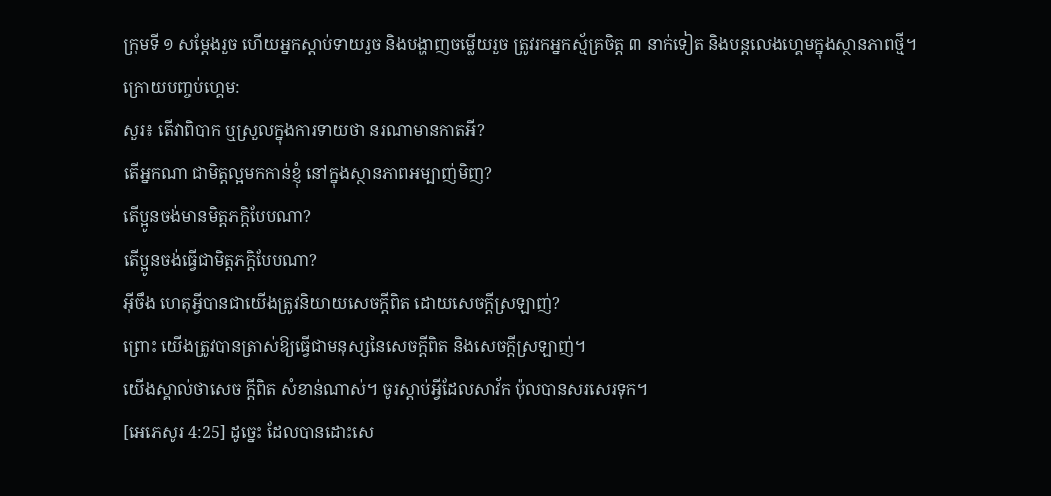ក្រុមទី ១ សម្ដែងរួច ហើយអ្នកស្ដាប់ទាយរួច និងបង្ហាញចម្លើយរួច ត្រូវរកអ្នកស្ម័គ្រចិត្ត ៣ នាក់ទៀត និងបន្តលេងហ្គេមក្នុងស្ថានភាពថ្មី។
ក្រោយបញ្ចប់ហ្គេម:
សួរ៖ តើវាពិបាក ឬស្រួលក្នុងការទាយថា នរណាមានកាតអី?
តើអ្នកណា ជាមិត្តល្អមកកាន់ខ្ញុំ នៅក្នុងស្ថានភាពអម្បាញ់មិញ?
តើប្អូនចង់មានមិត្តភក្តិបែបណា?
តើប្អូនចង់ធ្វើជាមិត្តភក្តិបែបណា?
អ៊ីចឹង ហេតុអ្វីបានជាយើងត្រូវនិយាយសេចក្ដីពិត ដោយសេចក្ដីស្រឡាញ់?
ព្រោះ យើងត្រូវបានត្រាស់ឱ្យធ្វើជាមនុស្សនៃសេចក្ដីពិត និងសេចក្ដីស្រឡាញ់។
យើងស្គាល់ថាសេច ក្ដីពិត សំខាន់ណាស់។ ចូរស្ដាប់អ្វីដែលសាវ័ក ប៉ុលបានសរសេរទុក។
[អេភេសូរ 4:25] ដូច្នេះ ដែលបានដោះសេ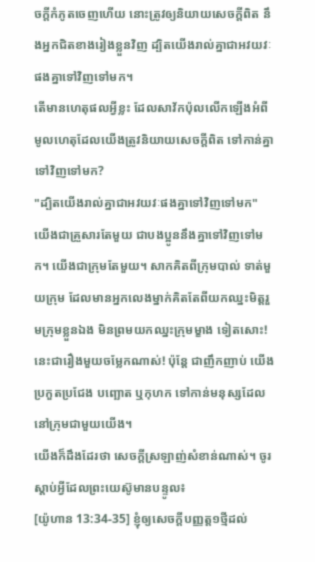ចក្តីកំភូតចេញហើយ នោះត្រូវឲ្យនិយាយសេចក្តីពិត នឹងអ្នកជិតខាងរៀងខ្លួនវិញ ដ្បិតយើងរាល់គ្នាជាអវយវៈផងគ្នាទៅវិញទៅមក។
តើមានហេតុផលអ្វីខ្លះ ដែលសាវ័កប៉ុលលើកឡើងអំពី មូលហេតុដែលយើងត្រូវនិយាយសេចក្ដីពិត ទៅកាន់គ្នាទៅវិញទៅមក?
"ដ្បិតយើងរាល់គ្នាជាអវយវៈផងគ្នាទៅវិញទៅមក"
យើងជាគ្រួសារតែមួយ ជាបងប្អូននឹងគ្នាទៅវិញទៅមក។ យើងជាក្រុមតែមួយ។ សាកគិតពីក្រុមបាល់ ទាត់មួយក្រុម ដែលមានអ្នកលេងម្នាក់គិតតែពីយកឈ្នះមិត្តរួមក្រុមខ្លួនឯង មិនព្រមយកឈ្នះក្រុមម្ខាង ទៀតសោះ! នេះជារឿងមួយចម្លែកណាស់! ប៉ុន្តែ ជាញឹកញាប់ យើងប្រកួតប្រជែង បញ្ឆោត ឬកុហក ទៅកាន់មនុស្សដែលនៅក្រុមជាមួយយើង។
យើងក៏ដឹងដែរថា សេចក្ដីស្រឡាញ់សំខាន់ណាស់។ ចូរស្ដាប់អ្វីដែលព្រះយេស៊ូមានបន្ទូល៖
[យ៉ូហាន 13:34-35] ខ្ញុំឲ្យសេចក្តីបញ្ញត្ត១ថ្មីដល់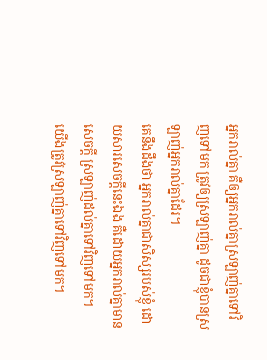អ្នករាល់គ្នា គឺឲ្យអ្នករាល់គ្នាស្រឡាញ់គ្នាទៅវិញទៅមក ត្រូវឲ្យស្រឡាញ់គ្នា ដូចជាខ្ញុំបានស្រឡាញ់អ្នករាល់គ្នាដែរ។
គេនឹងដឹងថា អ្នករាល់គ្នាជាសិស្សរបស់ខ្ញុំ ដោយសារសេចក្តីនេះឯង គឺដោយអ្នករាល់គ្នាមានសេចក្តី ស្រឡាញ់ដល់គ្នាទៅវិញទៅមក។
យើងត្រូវស្រឡាញ់គ្នាទៅវិញទៅមក។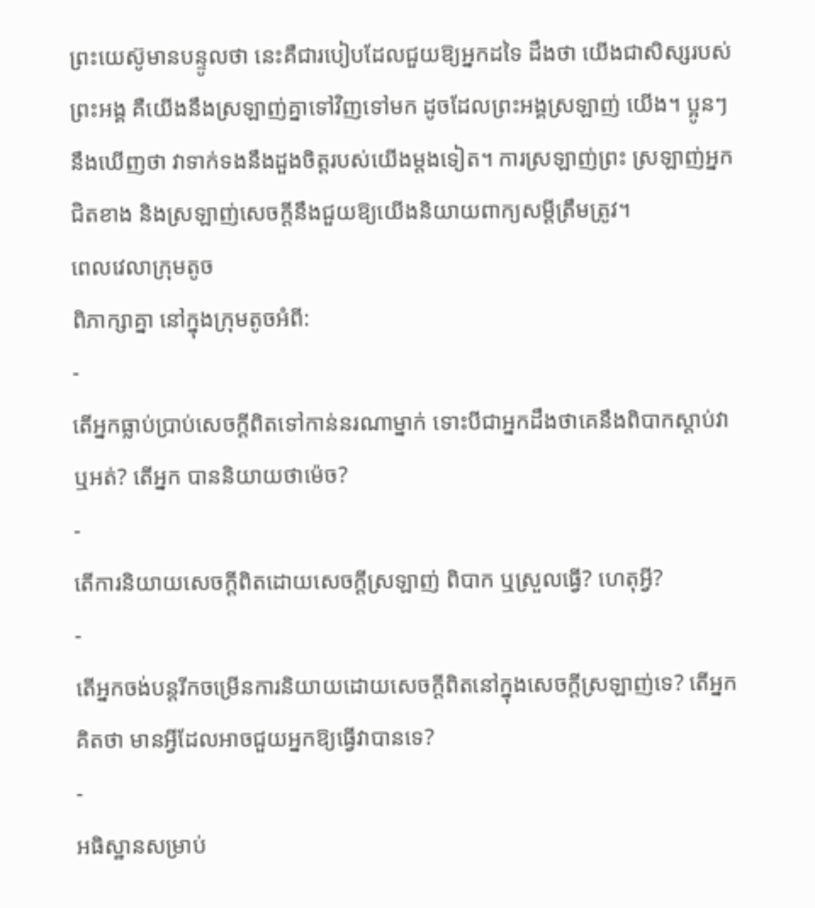ព្រះយេស៊ូមានបន្ទូលថា នេះគឺជារបៀបដែលជួយឱ្យអ្នកដទៃ ដឹងថា យើងជាសិស្សរបស់ព្រះអង្គ គឺយើងនឹងស្រឡាញ់គ្នាទៅវិញទៅមក ដូចដែលព្រះអង្គស្រឡាញ់ យើង។ ប្អូនៗនឹងឃើញថា វាទាក់ទងនឹងដួងចិត្តរបស់យើងម្ដងទៀត។ ការស្រឡាញ់ព្រះ ស្រឡាញ់អ្នក ជិតខាង និងស្រឡាញ់សេចក្ដីនឹងជួយឱ្យយើងនិយាយពាក្យសម្ដីត្រឹមត្រូវ។
ពេលវេលាក្រុមតូច
ពិភាក្សាគ្នា នៅក្នុងក្រុមតូចអំពី:
-
តើអ្នកធ្លាប់ប្រាប់សេចក្ដីពិតទៅកាន់នរណាម្នាក់ ទោះបីជាអ្នកដឹងថាគេនឹងពិបាកស្ដាប់វាឬអត់? តើអ្នក បាននិយាយថាម៉េច?
-
តើការនិយាយសេចក្ដីពិតដោយសេចក្ដីស្រឡាញ់ ពិបាក ឬស្រួលធ្វើ? ហេតុអ្វី?
-
តើអ្នកចង់បន្តរីកចម្រើនការនិយាយដោយសេចក្ដីពិតនៅក្នុងសេចក្ដីស្រឡាញ់ទេ? តើអ្នកគិតថា មានអ្វីដែលអាចជួយអ្នកឱ្យធ្វើវាបានទេ?
-
អធិស្ឋានសម្រាប់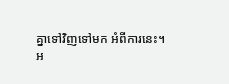គ្នាទៅវិញទៅមក អំពីការនេះ។
អ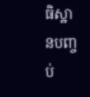ធិស្ឋានបញ្ចប់